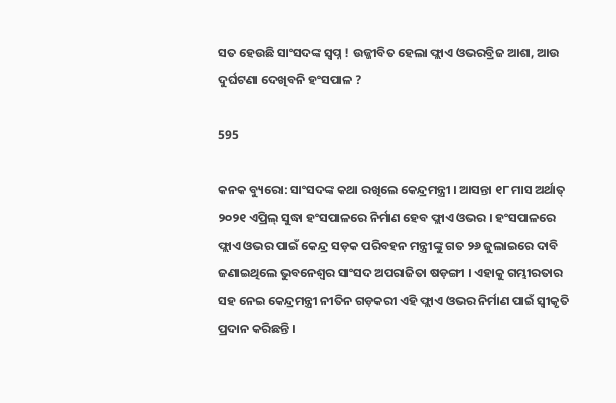ସତ ହେଉଛି ସାଂସଦଙ୍କ ସ୍ୱପ୍ନ ! ଉଜ୍ଜୀବିତ ହେଲା ଫ୍ଲାଏ ଓଭରବ୍ରିଜ ଆଶା, ଆଉ ଦୁର୍ଘଟଣା ଦେଖିବନି ହଂସପାଳ ?

595

କନକ ବ୍ୟୁରୋ: ସାଂସଦଙ୍କ କଥା ରଖିଲେ କେନ୍ଦ୍ରମନ୍ତ୍ରୀ । ଆସନ୍ତା ୧୮ ମାସ ଅର୍ଥାତ୍ ୨୦୨୧ ଏପ୍ରିଲ୍ ସୁଦ୍ଧା ହଂସପାଳରେ ନିର୍ମାଣ ହେବ ଫ୍ଲାଏ ଓଭର । ହଂସପାଳରେ ଫ୍ଲାଏ ଓଭର ପାଇଁ କେନ୍ଦ୍ର ସଡ଼କ ପରିବହନ ମନ୍ତ୍ରୀଙ୍କୁ ଗତ ୨୬ ଜୁଲାଇରେ ଦାବି ଜଣାଇଥିଲେ ଭୁବନେଶ୍ୱର ସାଂସଦ ଅପରାଜିତା ଷଡ଼ଙ୍ଗୀ । ଏହାକୁ ଗମ୍ଭୀରତାର ସହ ନେଇ କେନ୍ଦ୍ରମନ୍ତ୍ରୀ ନୀତିନ ଗଡ଼କରୀ ଏହି ଫ୍ଲାଏ ଓଭର ନିର୍ମାଣ ପାଇଁ ସ୍ୱୀକୃତି ପ୍ରଦାନ କରିଛନ୍ତି ।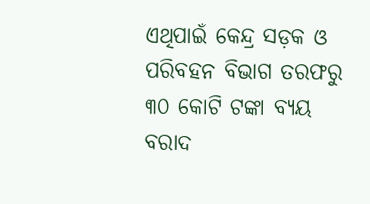ଏଥିପାଇଁ କେନ୍ଦ୍ର ସଡ଼କ ଓ ପରିବହନ ବିଭାଗ ତରଫରୁ ୩୦ କୋଟି ଟଙ୍କା ବ୍ୟୟ ବରାଦ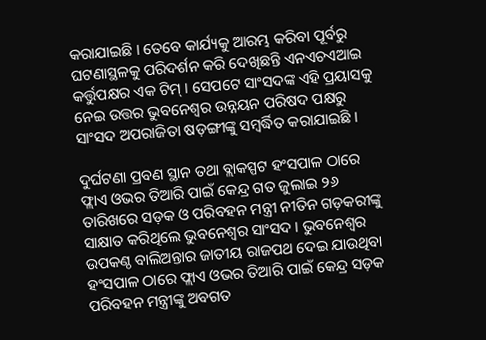କରାଯାଇଛି । ତେବେ କାର୍ଯ୍ୟକୁ ଆରମ୍ଭ କରିବା ପୂର୍ବରୁ ଘଟଣାସ୍ଥଳକୁ ପରିଦର୍ଶନ କରି ଦେଖିଛନ୍ତି ଏନଏଚଏଆଇ କର୍ତ୍ତୁପକ୍ଷର ଏକ ଟିମ୍ । ସେପଟେ ସାଂସଦଙ୍କ ଏହି ପ୍ରୟାସକୁ ନେଇ ଉତ୍ତର ଭୁବନେଶ୍ୱର ଉନ୍ନୟନ ପରିଷଦ ପକ୍ଷରୁ ସାଂସଦ ଅପରାଜିତା ଷଡ଼ଙ୍ଗୀଙ୍କୁ ସମ୍ବର୍ଦ୍ଧିତ କରାଯାଇଛି ।

ଦୁର୍ଘଟଣା ପ୍ରବଣ ସ୍ଥାନ ତଥା ବ୍ଲାକସ୍ପଟ ହଂସପାଳ ଠାରେ ଫ୍ଲାଏ ଓଭର ତିଆରି ପାଇଁ କେନ୍ଦ୍ର ଗତ ଜୁଲାଇ ୨୬ ତାରିଖରେ ସଡ଼କ ଓ ପରିବହନ ମନ୍ତ୍ରୀ ନୀତିନ ଗଡ଼କରୀଙ୍କୁ ସାକ୍ଷାତ କରିଥିଲେ ଭୁବନେଶ୍ୱର ସାଂସଦ । ଭୁବନେଶ୍ୱର ଉପକଣ୍ଠ ବାଲିଅନ୍ତାର ଜାତୀୟ ରାଜପଥ ଦେଇ ଯାଉଥିବା ହଂସପାଳ ଠାରେ ଫ୍ଲାଏ ଓଭର ତିଆରି ପାଇଁ କେନ୍ଦ୍ର ସଡ଼କ ପରିବହନ ମନ୍ତ୍ରୀଙ୍କୁ ଅବଗତ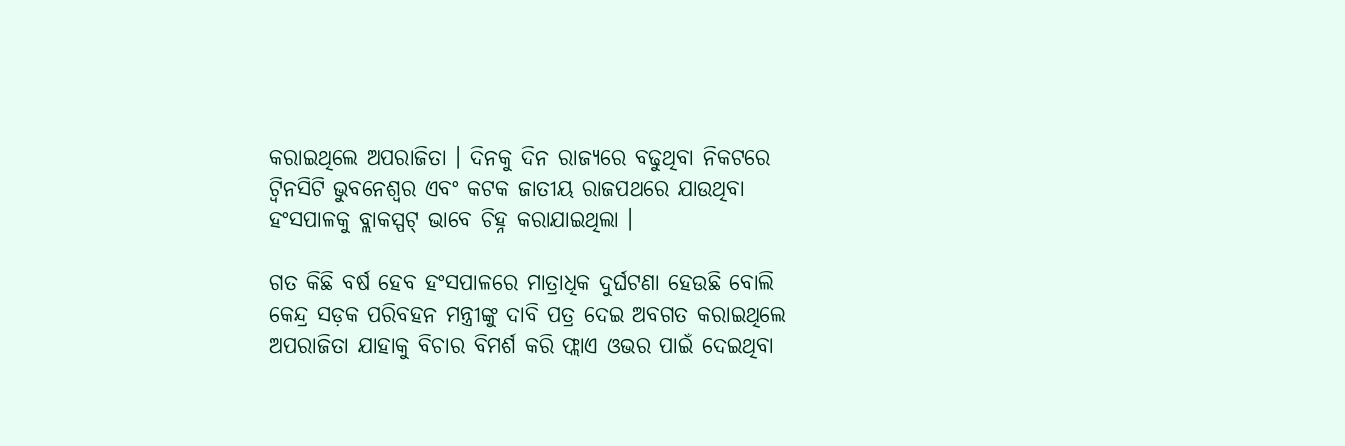କରାଇଥିଲେ ଅପରାଜିତା । ଦିନକୁ ଦିନ ରାଜ୍ୟରେ ବଢୁଥିବା ନିକଟରେ ଟ୍ୱିନସିଟି ଭୁବନେଶ୍ୱର ଏବଂ କଟକ ଜାତୀୟ ରାଜପଥରେ ଯାଉଥିବା ହଂସପାଳକୁ ବ୍ଲାକସ୍ପଟ୍ ଭାବେ ଚିହ୍ନ କରାଯାଇଥିଲା ।

ଗତ କିଛି ବର୍ଷ ହେବ ହଂସପାଳରେ ମାତ୍ରାଧିକ ଦୁର୍ଘଟଣା ହେଉଛି ବୋଲି କେନ୍ଦ୍ର ସଡ଼କ ପରିବହନ ମନ୍ତ୍ରୀଙ୍କୁ ଦାବି ପତ୍ର ଦେଇ ଅବଗତ କରାଇଥିଲେ ଅପରାଜିତା ଯାହାକୁ ବିଚାର ବିମର୍ଶ କରି ଫ୍ଲାଏ ଓଭର ପାଇଁ ଦେଇଥିବା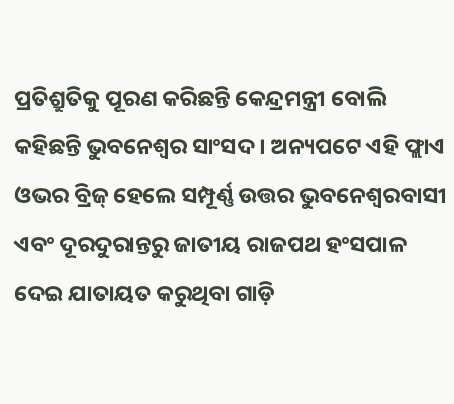ପ୍ରତିଶ୍ରୁତିକୁ ପୂରଣ କରିଛନ୍ତି କେନ୍ଦ୍ରମନ୍ତ୍ରୀ ବୋଲି କହିଛନ୍ତି ଭୁବନେଶ୍ୱର ସାଂସଦ । ଅନ୍ୟପଟେ ଏହି ଫ୍ଲାଏ ଓଭର ବ୍ରିଜ୍ ହେଲେ ସମ୍ପୂର୍ଣ୍ଣ ଉତ୍ତର ଭୁବନେଶ୍ୱରବାସୀ ଏବଂ ଦୂରଦୁରାନ୍ତରୁ ଜାତୀୟ ରାଜପଥ ହଂସପାଳ ଦେଇ ଯାତାୟତ କରୁଥିବା ଗାଡ଼ି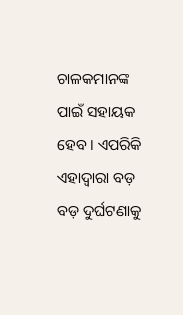ଚାଳକମାନଙ୍କ ପାଇଁ ସହାୟକ ହେବ । ଏପରିକି ଏହାଦ୍ୱାରା ବଡ଼ ବଡ଼ ଦୁର୍ଘଟଣାକୁ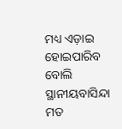ମଧ୍ୟ ଏଡ଼ାଇ ହୋଇପାରିବ ବୋଲି ସ୍ଥାନୀୟବାସିନ୍ଦା ମତ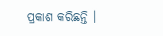ପ୍ରକାଶ କରିଛନ୍ତି ।